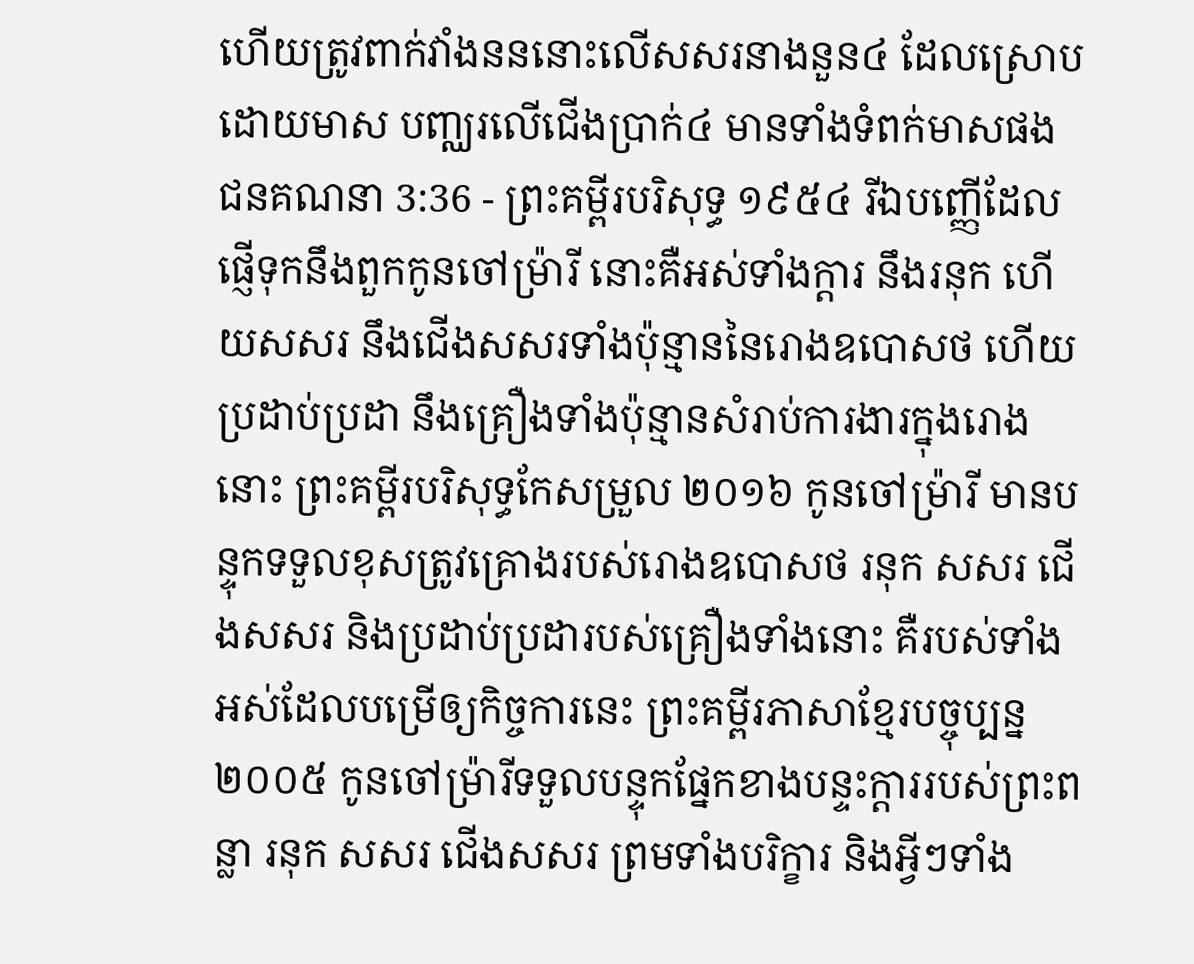ហើយត្រូវពាក់វាំងនននោះលើសសរនាងនួន៤ ដែលស្រោបដោយមាស បញ្ឈរលើជើងប្រាក់៤ មានទាំងទំពក់មាសផង
ជនគណនា 3:36 - ព្រះគម្ពីរបរិសុទ្ធ ១៩៥៤ រីឯបញ្ញើដែលផ្ញើទុកនឹងពួកកូនចៅម្រ៉ារី នោះគឺអស់ទាំងក្តារ នឹងរនុក ហើយសសរ នឹងជើងសសរទាំងប៉ុន្មាននៃរោងឧបោសថ ហើយប្រដាប់ប្រដា នឹងគ្រឿងទាំងប៉ុន្មានសំរាប់ការងារក្នុងរោងនោះ ព្រះគម្ពីរបរិសុទ្ធកែសម្រួល ២០១៦ កូនចៅម្រ៉ារី មានបន្ទុកទទួលខុសត្រូវគ្រោងរបស់រោងឧបោសថ រនុក សសរ ជើងសសរ និងប្រដាប់ប្រដារបស់គ្រឿងទាំងនោះ គឺរបស់ទាំងអស់ដែលបម្រើឲ្យកិច្ចការនេះ ព្រះគម្ពីរភាសាខ្មែរបច្ចុប្បន្ន ២០០៥ កូនចៅម៉្រារីទទួលបន្ទុកផ្នែកខាងបន្ទះក្ដាររបស់ព្រះពន្លា រនុក សសរ ជើងសសរ ព្រមទាំងបរិក្ខារ និងអ្វីៗទាំង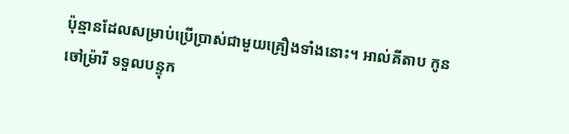ប៉ុន្មានដែលសម្រាប់ប្រើប្រាស់ជាមួយគ្រឿងទាំងនោះ។ អាល់គីតាប កូនចៅម៉្រារី ទទួលបន្ទុក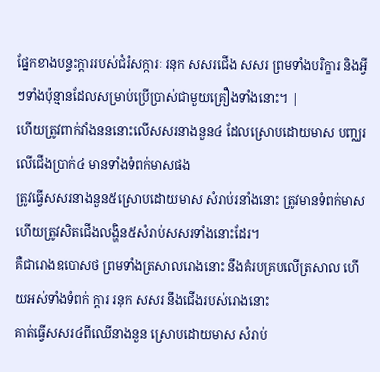ផ្នែកខាងបន្ទះក្តាររបស់ជំរំសក្ការៈ រនុក សសរជើង សសរ ព្រមទាំងបរិក្ខារ និងអ្វីៗទាំងប៉ុន្មានដែលសម្រាប់ប្រើប្រាស់ជាមួយគ្រឿងទាំងនោះ។ |
ហើយត្រូវពាក់វាំងនននោះលើសសរនាងនួន៤ ដែលស្រោបដោយមាស បញ្ឈរលើជើងប្រាក់៤ មានទាំងទំពក់មាសផង
ត្រូវធ្វើសសរនាងនួន៥ស្រោបដោយមាស សំរាប់រនាំងនោះ ត្រូវមានទំពក់មាស ហើយត្រូវសិតជើងលង្ហិន៥សំរាប់សសរទាំងនោះដែរ។
គឺជារោងឧបោសថ ព្រមទាំងត្រសាលរោងនោះ នឹងគំរបគ្របលើត្រសាល ហើយអស់ទាំងទំពក់ ក្តារ រនុក សសរ នឹងជើងរបស់រោងនោះ
គាត់ធ្វើសសរ៤ពីឈើនាងនួន ស្រោបដោយមាស សំរាប់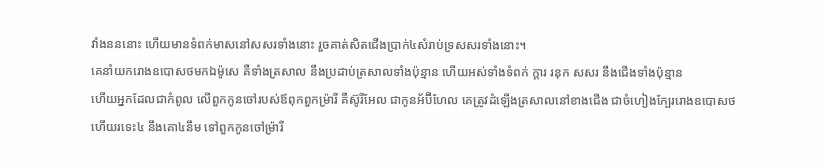វាំងនននោះ ហើយមានទំពក់មាសនៅសសរទាំងនោះ រួចគាត់សិតជើងប្រាក់៤សំរាប់ទ្រសសរទាំងនោះ។
គេនាំយករោងឧបោសថមកឯម៉ូសេ គឺទាំងត្រសាល នឹងប្រដាប់ត្រសាលទាំងប៉ុន្មាន ហើយអស់ទាំងទំពក់ ក្តារ រនុក សសរ នឹងជើងទាំងប៉ុន្មាន
ហើយអ្នកដែលជាកំពូល លើពួកកូនចៅរបស់ឪពុកពួកម្រ៉ារី គឺស៊ូរីអែល ជាកូនអ័ប៊ីហែល គេត្រូវដំឡើងត្រសាលនៅខាងជើង ជាចំហៀងក្បែររោងឧបោសថ
ហើយរទេះ៤ នឹងគោ៤នឹម ទៅពួកកូនចៅម្រ៉ារី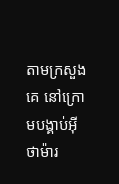តាមក្រសួងគេ នៅក្រោមបង្គាប់អ៊ីថាម៉ារ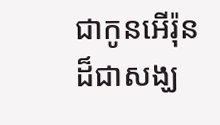ជាកូនអើរ៉ុន ដ៏ជាសង្ឃ